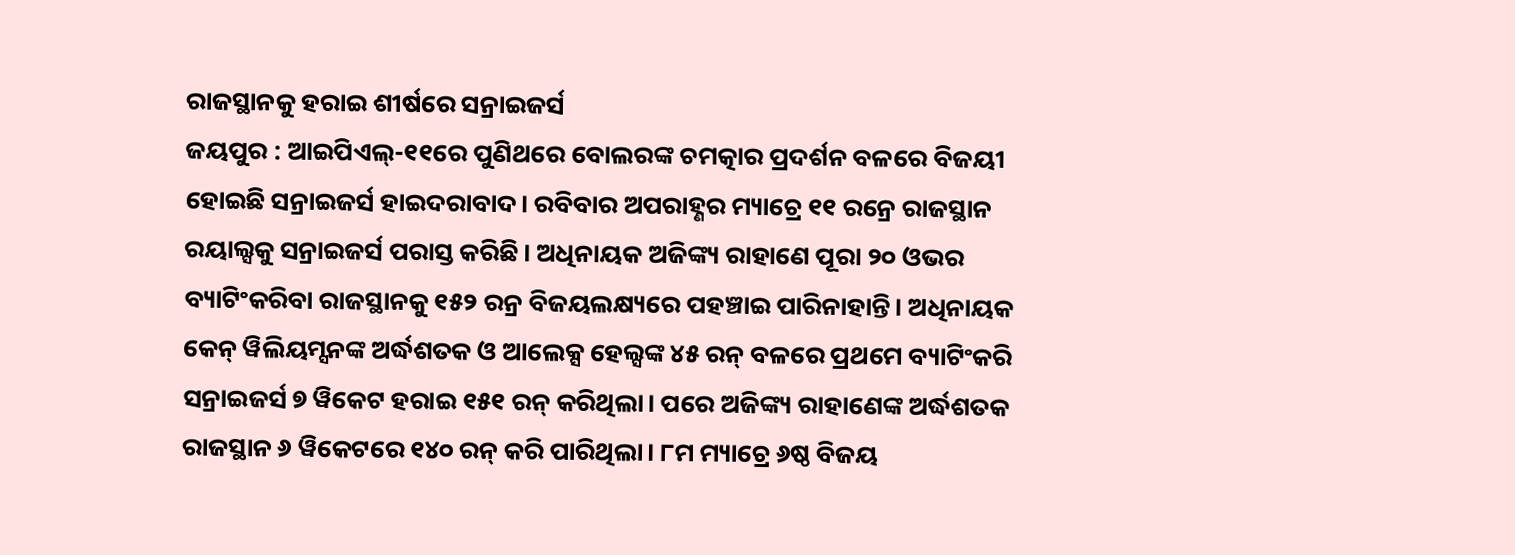ରାଜସ୍ଥାନକୁ ହରାଇ ଶୀର୍ଷରେ ସନ୍ରାଇଜର୍ସ
ଜୟପୁର : ଆଇପିଏଲ୍-୧୧ରେ ପୁଣିଥରେ ବୋଲରଙ୍କ ଚମତ୍କାର ପ୍ରଦର୍ଶନ ବଳରେ ବିଜୟୀ ହୋଇଛି ସନ୍ରାଇଜର୍ସ ହାଇଦରାବାଦ। ରବିବାର ଅପରାହ୍ଣର ମ୍ୟାଚ୍ରେ ୧୧ ରନ୍ରେ ରାଜସ୍ଥାନ ରୟାଲ୍ସକୁ ସନ୍ରାଇଜର୍ସ ପରାସ୍ତ କରିଛି। ଅଧିନାୟକ ଅଜିଙ୍କ୍ୟ ରାହାଣେ ପୂରା ୨୦ ଓଭର ବ୍ୟାଟିଂକରିବା ରାଜସ୍ଥାନକୁ ୧୫୨ ରନ୍ର ବିଜୟଲକ୍ଷ୍ୟରେ ପହଞ୍ଚାଇ ପାରିନାହାନ୍ତି। ଅଧିନାୟକ କେନ୍ ୱିଲିୟମ୍ସନଙ୍କ ଅର୍ଦ୍ଧଶତକ ଓ ଆଲେକ୍ସ ହେଲ୍ସଙ୍କ ୪୫ ରନ୍ ବଳରେ ପ୍ରଥମେ ବ୍ୟାଟିଂକରି ସନ୍ରାଇଜର୍ସ ୭ ୱିକେଟ ହରାଇ ୧୫୧ ରନ୍ କରିଥିଲା। ପରେ ଅଜିଙ୍କ୍ୟ ରାହାଣେଙ୍କ ଅର୍ଦ୍ଧଶତକ ରାଜସ୍ଥାନ ୬ ୱିକେଟରେ ୧୪୦ ରନ୍ କରି ପାରିଥିଲା। ୮ମ ମ୍ୟାଚ୍ରେ ୬ଷ୍ଠ ବିଜୟ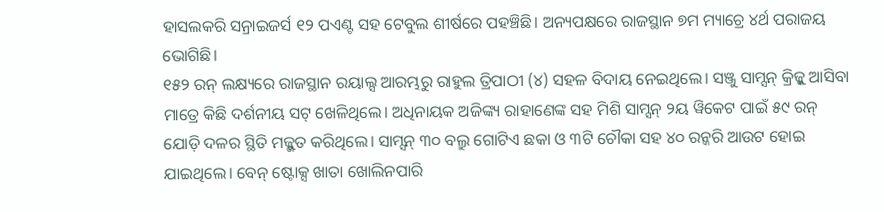ହାସଲକରି ସନ୍ରାଇଜର୍ସ ୧୨ ପଏଣ୍ଟ ସହ ଟେବୁଲ ଶୀର୍ଷରେ ପହଞ୍ଚିଛି। ଅନ୍ୟପକ୍ଷରେ ରାଜସ୍ଥାନ ୭ମ ମ୍ୟାଚ୍ରେ ୪ର୍ଥ ପରାଜୟ ଭୋଗିଛି।
୧୫୨ ରନ୍ ଲକ୍ଷ୍ୟରେ ରାଜସ୍ଥାନ ରୟାଲ୍ସ ଆରମ୍ଭରୁ ରାହୁଲ ତ୍ରିପାଠୀ (୪) ସହଳ ବିଦାୟ ନେଇଥିଲେ। ସଞ୍ଜୁ ସାମ୍ସନ୍ କ୍ରିଜ୍କୁ ଆସିବା ମାତ୍ରେ କିଛି ଦର୍ଶନୀୟ ସଟ୍ ଖେଳିଥିଲେ। ଅଧିନାୟକ ଅଜିଙ୍କ୍ୟ ରାହାଣେଙ୍କ ସହ ମିଶି ସାମ୍ସନ୍ ୨ୟ ୱିକେଟ ପାଇଁ ୫୯ ରନ୍ ଯୋଡ଼ି ଦଳର ସ୍ଥିତି ମଜ୍ଭୁତ କରିଥିଲେ। ସାମ୍ସନ୍ ୩୦ ବଲ୍ରୁ ଗୋଟିଏ ଛକା ଓ ୩ଟି ଚୌକା ସହ ୪୦ ରନ୍କରି ଆଉଟ ହୋଇ ଯାଇଥିଲେ। ବେନ୍ ଷ୍ଟୋକ୍ସ ଖାତା ଖୋଲିନପାରି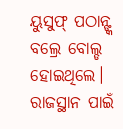ୟୁସୁଫ୍ ପଠାନ୍ଙ୍କ ବଲ୍ରେ ବୋଲ୍ଡ ହୋଇଥିଲେ। ରାଜସ୍ଥାନ ପାଇଁ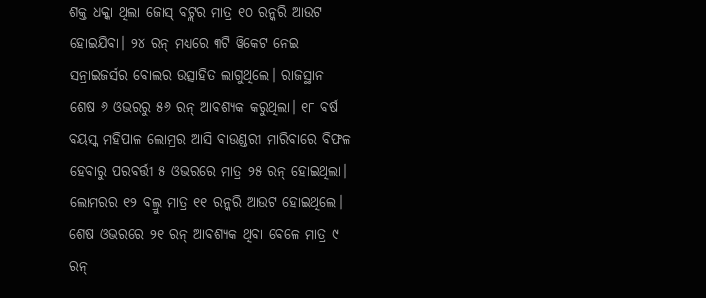ଶକ୍ତ ଧକ୍କା ଥିଲା ଜୋସ୍ ବଟ୍ଲର ମାତ୍ର ୧୦ ରନ୍କରି ଆଉଟ ହୋଇଯିବା। ୨୪ ରନ୍ ମଧ୍ୟରେ ୩ଟି ୱିକେଟ ନେଇ ସନ୍ରାଇଜର୍ସର ବୋଲର ଉତ୍ସାହିତ ଲାଗୁଥିଲେ। ରାଜସ୍ଥାନ ଶେଷ ୬ ଓଭରରୁ ୫୬ ରନ୍ ଆବଶ୍ୟକ କରୁଥିଲା। ୧୮ ବର୍ଷ ବୟସ୍କ ମହିପାଳ ଲୋମ୍ରର ଆସି ବାଉଣ୍ଡରୀ ମାରିବାରେ ବିଫଳ ହେବାରୁ ପରବର୍ତ୍ତୀ ୫ ଓଭରରେ ମାତ୍ର ୨୫ ରନ୍ ହୋଇଥିଲା। ଲୋମରର ୧୨ ବଲ୍ରୁ ମାତ୍ର ୧୧ ରନ୍କରି ଆଉଟ ହୋଇଥିଲେ। ଶେଷ ଓଭରରେ ୨୧ ରନ୍ ଆବଶ୍ୟକ ଥିବା ବେଳେ ମାତ୍ର ୯ ରନ୍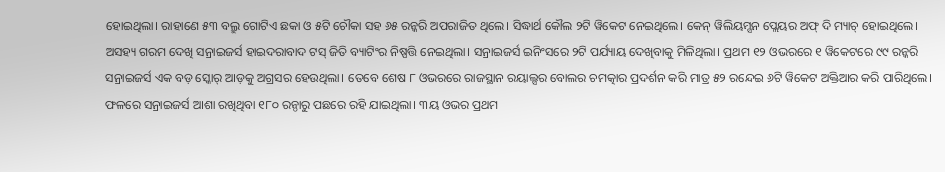ହୋଇଥିଲା। ରାହାଣେ ୫୩ ବଲ୍ରୁ ଗୋଟିଏ ଛକା ଓ ୫ଟି ଚୌକା ସହ ୬୫ ରନ୍କରି ଅପରାଜିତ ଥିଲେ। ସିଦ୍ଧାର୍ଥ କୌଲ ୨ଟି ୱିକେଟ ନେଇଥିଲେ। କେନ୍ ୱିଲିୟମ୍ସନ ପ୍ଲେୟର ଅଫ୍ ଦି ମ୍ୟାଚ୍ ହୋଇଥିଲେ।
ଅସହ୍ୟ ଗରମ ଦେଖି ସନ୍ରାଇଜର୍ସ ହାଇଦରାବାଦ ଟସ୍ ଜିତି ବ୍ୟାଟିଂର ନିଷ୍ପତ୍ତି ନେଇଥିଲା। ସନ୍ରାଇଜର୍ସ ଇନିଂସରେ ୨ଟି ପର୍ଯ୍ୟାୟ ଦେଖିବାକୁ ମିଳିଥିଲା। ପ୍ରଥମ ୧୨ ଓଭରରେ ୧ ୱିକେଟରେ ୯୯ ରନ୍କରି ସନ୍ରାଇଜର୍ସ ଏକ ବଡ଼ ସ୍କୋର୍ ଆଡ଼କୁ ଅଗ୍ରସର ହେଉଥିଲା। ତେବେ ଶେଷ ୮ ଓଭରରେ ରାଜସ୍ଥାନ ରୟାଲ୍ସର ବୋଲର ଚମତ୍କାର ପ୍ରଦର୍ଶନ କରି ମାତ୍ର ୫୨ ରନ୍ଦେଇ ୬ଟି ୱିକେଟ ଅକ୍ତିଆର କରି ପାରିଥିଲେ। ଫଳରେ ସନ୍ରାଇଜର୍ସ ଆଶା ରଖିଥିବା ୧୮୦ ରନ୍ଠାରୁ ପଛରେ ରହି ଯାଇଥିଲା। ୩ୟ ଓଭର ପ୍ରଥମ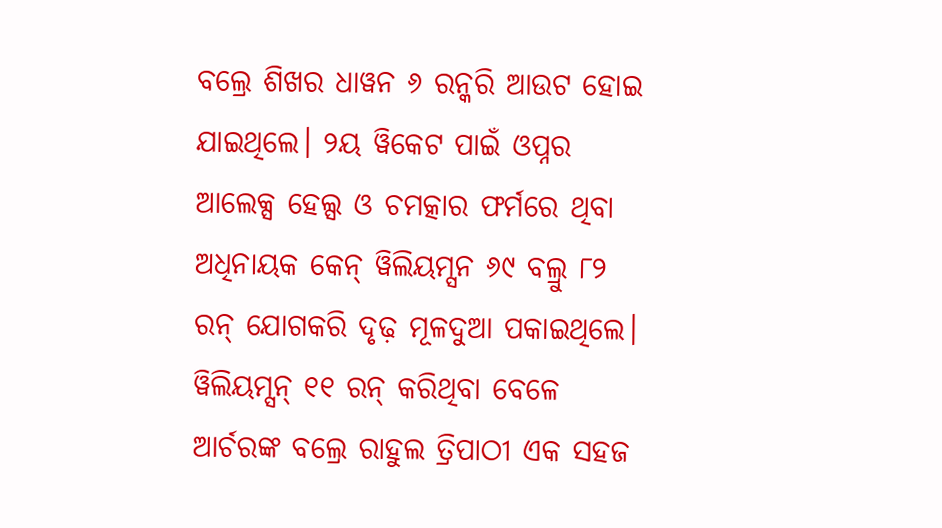ବଲ୍ରେ ଶିଖର ଧାୱନ ୬ ରନ୍କରି ଆଉଟ ହୋଇ ଯାଇଥିଲେ। ୨ୟ ୱିକେଟ ପାଇଁ ଓପ୍ନର ଆଲେକ୍ସ ହେଲ୍ସ ଓ ଚମତ୍କାର ଫର୍ମରେ ଥିବା ଅଧିନାୟକ କେନ୍ ୱିଲିୟମ୍ସନ ୬୯ ବଲ୍ରୁ ୮୨ ରନ୍ ଯୋଗକରି ଦୃଢ଼ ମୂଳଦୁଆ ପକାଇଥିଲେ। ୱିଲିୟମ୍ସନ୍ ୧୧ ରନ୍ କରିଥିବା ବେଳେ ଆର୍ଚରଙ୍କ ବଲ୍ରେ ରାହୁଲ ତ୍ରିପାଠୀ ଏକ ସହଜ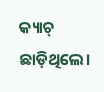କ୍ୟାଚ୍ ଛାଡ଼ିଥିଲେ।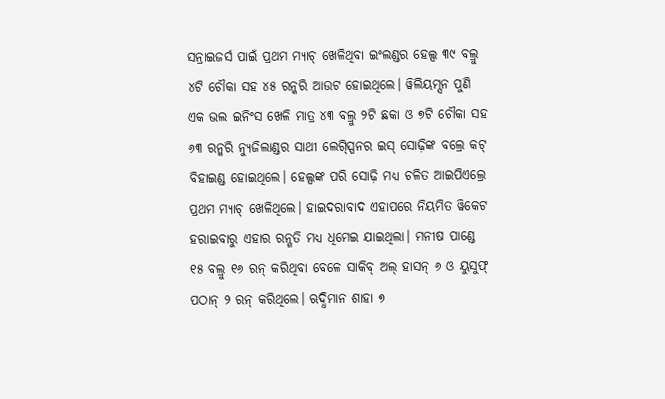ସନ୍ରାଇଜର୍ସ ପାଇଁ ପ୍ରଥମ ମ୍ୟାଚ୍ ଖେଳିଥିବା ଇଂଲଣ୍ଡର ହେଲ୍ସ ୩୯ ବଲ୍ରୁ ୪ଟି ଚୌକା ସହ ୪୫ ରନ୍କରି ଆଉଟ ହୋଇଥିଲେ। ୱିଲିୟମ୍ସନ ପୁଣି ଏକ ଭଲ ଇନିଂସ ଖେଳି ମାତ୍ର ୪୩ ବଲ୍ରୁ ୨ଟି ଛକା ଓ ୭ଟି ଚୌକା ସହ ୬୩ ରନ୍କରି ନ୍ୟୁଜିଲାଣ୍ଡର ସାଥୀ ଲେଗ୍ସ୍ପିନର ଇସ୍ ସୋଢ଼ିଙ୍କ ବଲ୍ରେ କଟ୍ ବିହାଇଣ୍ଡ ହୋଇଥିଲେ। ହେଲ୍ସଙ୍କ ପରି ସୋଢ଼ି ମଧ୍ୟ ଚଳିତ ଆଇପିଏଲ୍ରେ ପ୍ରଥମ ମ୍ୟାଚ୍ ଖେଳିଥିଲେ। ହାଇଦରାବାଦ ଏହାପରେ ନିୟମିତ ୱିକେଟ ହରାଇବାରୁ ଏହାର ରନ୍ଗତି ମଧ୍ୟ ଧିମେଇ ଯାଇଥିଲା। ମନୀଷ ପାଣ୍ଡେ ୧୫ ବଲ୍ରୁ ୧୬ ରନ୍ କରିଥିବା ବେଳେ ସାକିବ୍ ଅଲ୍ ହାସନ୍ ୬ ଓ ୟୁସୁଫ୍ ପଠାନ୍ ୨ ରନ୍ କରିଥିଲେ। ଋଦ୍ଧିମାନ ଶାହା ୭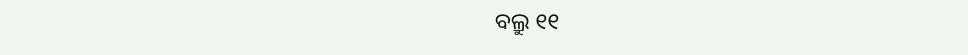ବଲ୍ରୁ ୧୧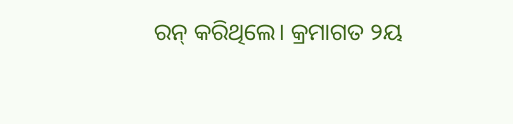ରନ୍ କରିଥିଲେ। କ୍ରମାଗତ ୨ୟ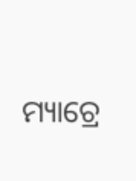ମ୍ୟାଚ୍ରେ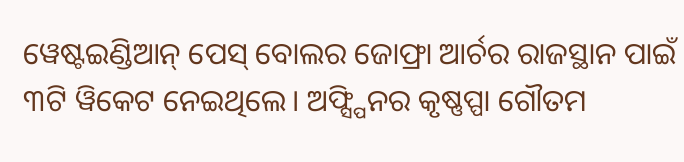ୱେଷ୍ଟଇଣ୍ଡିଆନ୍ ପେସ୍ ବୋଲର ଜୋଫ୍ରା ଆର୍ଚର ରାଜସ୍ଥାନ ପାଇଁ ୩ଟି ୱିକେଟ ନେଇଥିଲେ। ଅଫ୍ସ୍ପିନର କୃଷ୍ଣପ୍ପା ଗୌତମ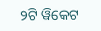୨ଟି ୱିକେଟ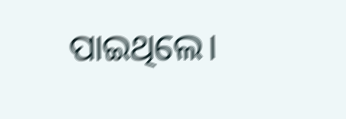ପାଇଥିଲେ।